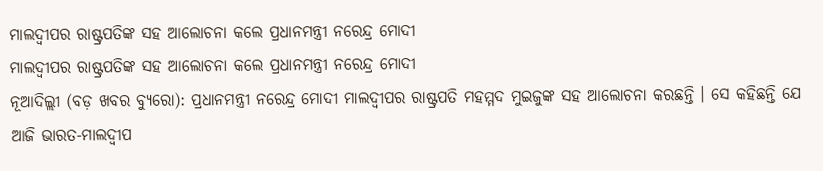ମାଲଦ୍ୱୀପର ରାଷ୍ଟ୍ରପତିଙ୍କ ସହ ଆଲୋଚନା କଲେ ପ୍ରଧାନମନ୍ତ୍ରୀ ନରେନ୍ଦ୍ର ମୋଦୀ
ମାଲଦ୍ୱୀପର ରାଷ୍ଟ୍ରପତିଙ୍କ ସହ ଆଲୋଚନା କଲେ ପ୍ରଧାନମନ୍ତ୍ରୀ ନରେନ୍ଦ୍ର ମୋଦୀ
ନୂଆଦିଲ୍ଲୀ (ବଡ଼ ଖବର ବ୍ୟୁରୋ): ପ୍ରଧାନମନ୍ତ୍ରୀ ନରେନ୍ଦ୍ର ମୋଦୀ ମାଲଦ୍ୱୀପର ରାଷ୍ଟ୍ରପତି ମହମ୍ମଦ ମୁଇଜୁଙ୍କ ସହ ଆଲୋଚନା କରଛନ୍ତି । ସେ କହିଛନ୍ତି ଯେ ଆଜି ଭାରତ-ମାଲଦ୍ୱୀପ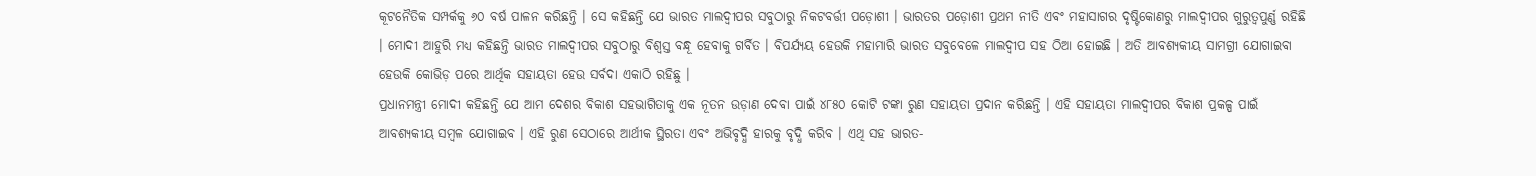କୂଟନୈତିକ ସମ୍ପର୍କକୁ ୬୦ ବର୍ଷ ପାଳନ କରିଛନ୍ତି । ସେ କହିଛନ୍ତି ଯେ ଭାରତ ମାଲଦ୍ୱୀପର ସବୁଠାରୁ ନିକଟବର୍ତ୍ତୀ ପଡ଼ୋଶୀ । ଭାରତର ପଡ଼ୋଶୀ ପ୍ରଥମ ନୀତି ଏବଂ ମହାସାଗର ଦୃଷ୍ଟିକୋଣରୁ ମାଲଦ୍ୱୀପର ଗୁରୁତ୍ୱପୁର୍ଣ୍ଣ ରହିଛି । ମୋଦୀ ଆହୁରି ମଧ୍ୟ କହିଛନ୍ତି ଭାରତ ମାଲଦ୍ୱୀପର ସବୁଠାରୁ ବିଶ୍ୱସ୍ତ ବନ୍ଧୂ ହେବାକୁ ଗର୍ବିତ । ବିପର୍ଯ୍ୟୟ ହେଉକି ମହାମାରି ଭାରତ ସବୁବେଳେ ମାଲଦ୍ୱୀପ ସହ ଠିଆ ହୋଇଛି । ଅତି ଆବଶ୍ୟକୀୟ ସାମଗ୍ରୀ ଯୋଗାଇବା ହେଉକି କୋଭିଡ଼ ପରେ ଆର୍ଥିକ ସହାୟତା ହେଉ ସର୍ବଦା ଏକାଠି ରହିଛୁ ।
ପ୍ରଧାନମନ୍ତ୍ରୀ ମୋଦୀ କହିଛନ୍ତି ଯେ ଆମ ଦେଶର ବିକାଶ ସହଭାଗିତାକୁ ଏକ ନୂତନ ଉଡ଼ାଣ ଦେବା ପାଇଁ ୪୮୫୦ କୋଟି ଟଙ୍କା ରୁଣ ସହାୟତା ପ୍ରଦାନ କରିଛନ୍ତି । ଏହି ସହାୟତା ମାଲଦ୍ୱୀପର ବିକାଶ ପ୍ରକଳ୍ପ ପାଇଁ ଆବଶ୍ୟକୀୟ ସମ୍ବଳ ଯୋଗାଇବ । ଏହି ରୁଣ ସେଠାରେ ଆର୍ଥୀକ ସ୍ଥିରତା ଏବଂ ଅଭିବୃଦ୍ଧି ହାରକୁ ବୃଦ୍ଧି କରିବ । ଏଥି ସହ ଭାରତ-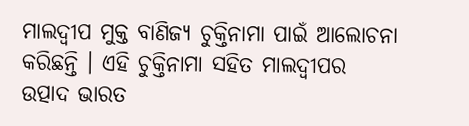ମାଲଦ୍ୱୀପ ମୁକ୍ତ ବାଣିଜ୍ୟ ଚୁକ୍ତିନାମା ପାଇଁ ଆଲୋଚନା କରିଛନ୍ତି । ଏହି ଚୁକ୍ତିନାମା ସହିତ ମାଲଦ୍ୱୀପର ଉତ୍ପାଦ ଭାରତ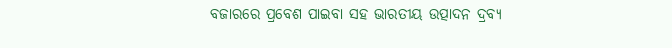ବଜାରରେ ପ୍ରବେଶ ପାଇବା ସହ ଭାରତୀୟ ଉତ୍ପାଦନ ଦ୍ରବ୍ୟ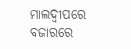ମାଲଦ୍ୱୀପରେ ବଜାରରେ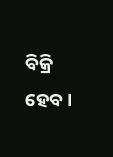ବିକ୍ରି ହେବ ।